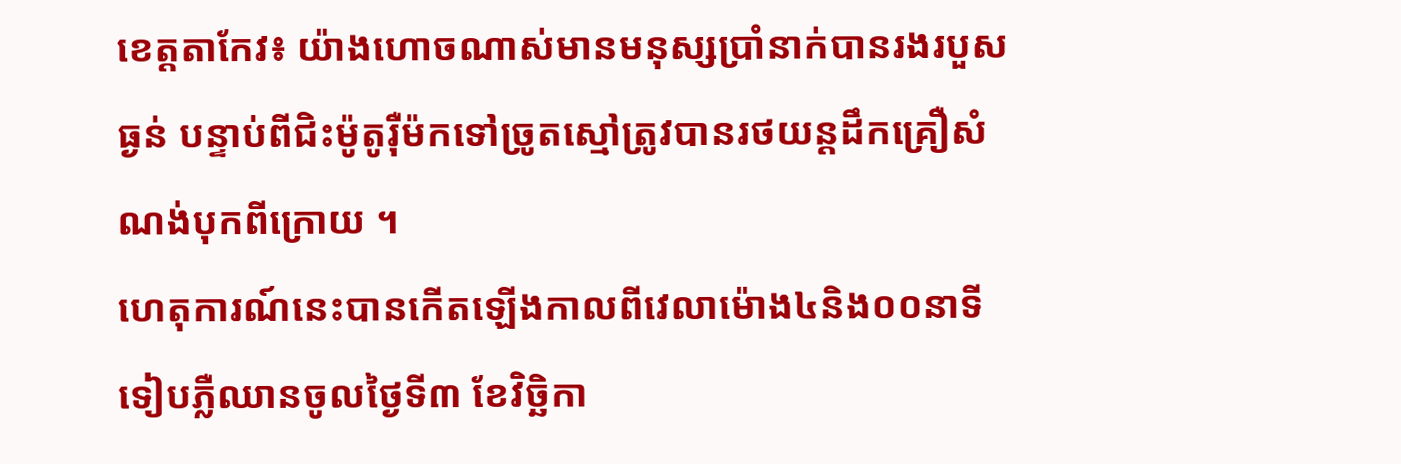ខេត្តតាកែវ៖ យ៉ាងហោចណាស់មានមនុស្សប្រាំនាក់បានរងរបួសធ្ងន់ បន្ទាប់ពីជិះម៉ូតូរ៉ឺម៉កទៅច្រូតស្មៅត្រូវបានរថយន្ដដឹកគ្រឿសំណង់បុកពីក្រោយ ។
ហេតុការណ៍នេះបានកើតឡើងកាលពីវេលាម៉ោង៤និង០០នាទីទៀបភ្លឺឈានចូលថ្ងៃទី៣ ខែវិច្ឆិកា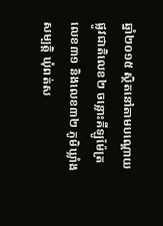ឆ្នាំ២០១៥ ស្ថិតនៅតាមបណ្ដោយផ្លូវជាតិលេខ២ ចន្លោះគីឡូម៉ែត្រលេខ៣១ និងលេខ៣២ ភូមិឃ្លាំងសម្បត្តិ ឃុំពត់ស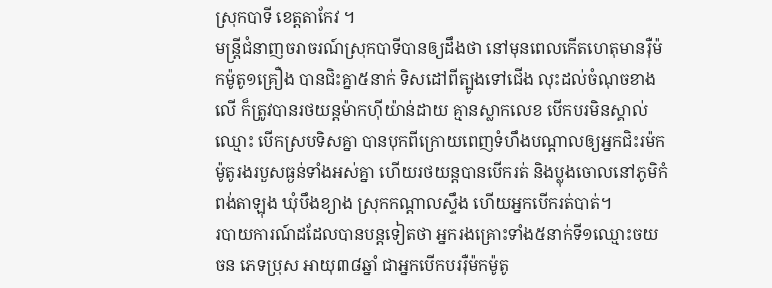ស្រុកបាទី ខេត្តតាកែវ ។
មន្ត្រីជំនាញចរាចរណ៍ស្រុកបាទីបានឲ្យដឹងថា នៅមុនពេលកើតហេតុមានរ៉ឺម៉កម៉ូតូ១គ្រឿង បានជិះគ្នា៥នាក់ ទិសដៅពីត្បូងទៅជើង លុះដល់ចំណុចខាងលើ ក៏ត្រូវបានរថយន្ដម៉ាកហ៊ីយ៉ាន់ដាយ គ្មានស្លាកលេខ បើកបរមិនស្គាល់ឈ្មោះ បើកស្របទិសគ្នា បានបុកពីក្រោយពេញទំហឹងបណ្ដាលឲ្យអ្នកជិះរម៉កម៉ូតូរងរបួសធ្ងន់ទាំងអស់គ្នា ហើយរថយន្ដបានបើករត់ និងប្លុងចោលនៅភូមិកំពង់តាឡុង ឃុំបឹងខ្យាង ស្រុកកណ្ដាលស្ទឹង ហើយអ្នកបើករត់បាត់។
របាយការណ៍ដដែលបានបន្ដទៀតថា អ្នករងគ្រោះទាំង៥នាក់ទី១ឈ្មោះចយ ចន ភេទប្រុស អាយុ៣៨ឆ្នាំ ជាអ្នកបើកបររ៉ឺម៉កម៉ូតូ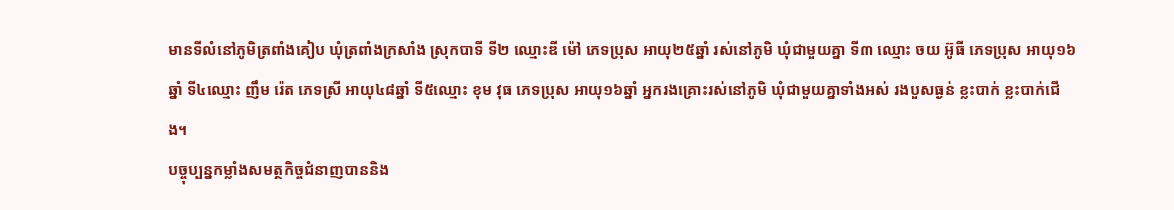មានទីលំនៅភូមិត្រពាំងគៀប ឃុំត្រពាំងក្រសាំង ស្រុកបាទី ទី២ ឈ្មោះឌី ម៉ៅ ភេទប្រុស អាយុ២៥ឆ្នាំ រស់នៅភូមិ ឃុំជាមួយគ្នា ទី៣ ឈ្មោះ ចយ អ៊ូធី ភេទប្រុស អាយុ១៦ឆ្នាំ ទី៤ឈ្មោះ ញឹម រ៉េត ភេទស្រី អាយុ៤៨ឆ្នាំ ទី៥ឈ្មោះ ខុម វុធ ភេទប្រុស អាយុ១៦ឆ្នាំ អ្នករងគ្រោះរស់នៅភូមិ ឃុំជាមួយគ្នាទាំងអស់ រងបួសធ្ងន់ ខ្លះបាក់ ខ្លះបាក់ជើង។
បច្ចុប្បន្នកម្លាំងសមត្ថកិច្ចជំនាញបាននិង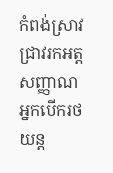កំពង់ស្រាវជ្រាវរកអត្តសញ្ញាណអ្នកបើករថយន្ដ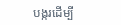បង្ករដើម្បី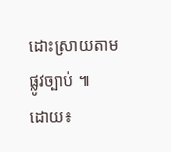ដោះស្រាយតាមផ្លូវច្បាប់ ៕
ដោយ៖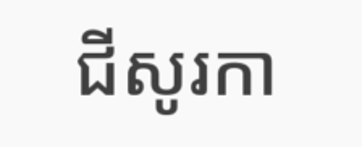ជីសូរកា